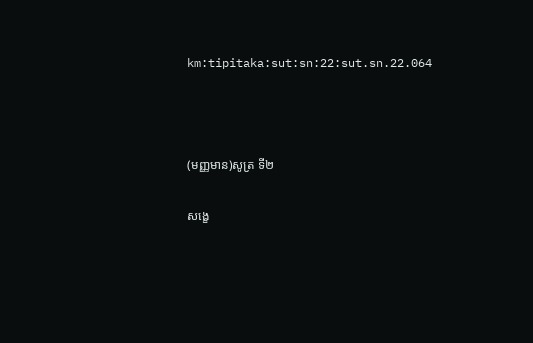km:tipitaka:sut:sn:22:sut.sn.22.064



(មញ្ញមាន)សូត្រ ទី២

សង្ខេ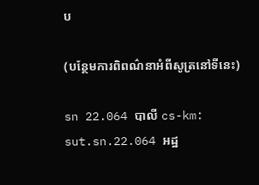ប

(បន្ថែមការពិពណ៌នាអំពីសូត្រនៅទីនេះ)

sn 22.064 បាលី cs-km: sut.sn.22.064 អដ្ឋ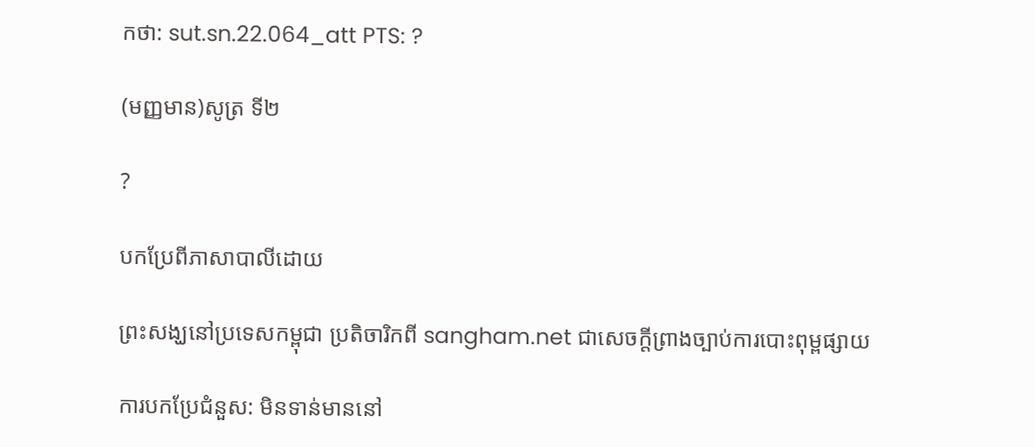កថា: sut.sn.22.064_att PTS: ?

(មញ្ញមាន)សូត្រ ទី២

?

បកប្រែពីភាសាបាលីដោយ

ព្រះសង្ឃនៅប្រទេសកម្ពុជា ប្រតិចារិកពី sangham.net ជាសេចក្តីព្រាងច្បាប់ការបោះពុម្ពផ្សាយ

ការបកប្រែជំនួស: មិនទាន់មាននៅ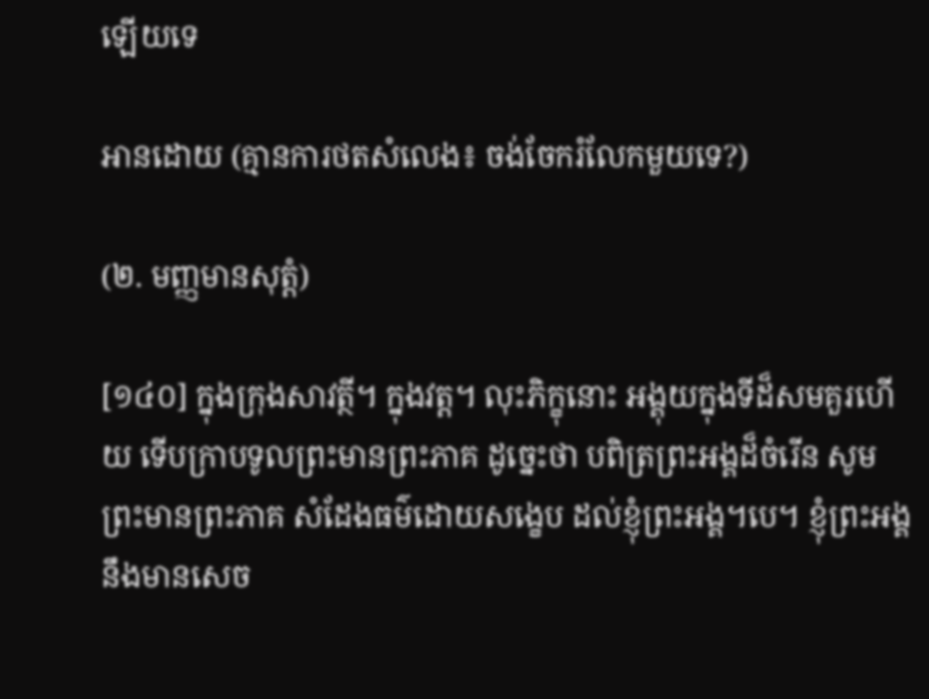ឡើយទេ

អានដោយ (គ្មានការថតសំលេង៖ ចង់ចែករំលែកមួយទេ?)

(២. មញ្ញមានសុត្តំ)

[១៤០] ក្នុងក្រុងសាវត្ថី។ ក្នុងវត្ត។ លុះភិក្ខុនោះ អង្គុយក្នុងទីដ៏សមគួរហើយ ទើបក្រាបទូលព្រះមានព្រះភាគ ដូច្នេះថា បពិត្រព្រះអង្គដ៏ចំរើន សូមព្រះមានព្រះភាគ សំដែងធម៌ដោយសង្ខេប ដល់ខ្ញុំព្រះអង្គ។បេ។ ខ្ញុំព្រះអង្គ នឹងមានសេច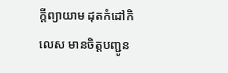ក្តីព្យាយាម ដុតកំដៅកិលេស មានចិត្តបញ្ជូន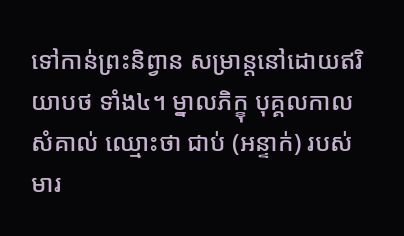ទៅកាន់ព្រះនិព្វាន សម្រាន្តនៅដោយឥរិយាបថ ទាំង៤។ ម្នាលភិក្ខុ បុគ្គលកាលសំគាល់ ឈ្មោះថា ជាប់ (អន្ទាក់) របស់មារ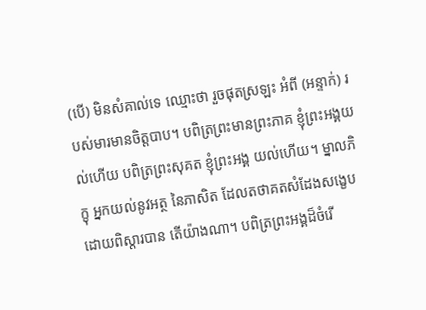(បើ) មិនសំគាល់ទេ ឈ្មោះថា រួចផុតស្រឡះ អំពី (អន្ទាក់) របស់មារមានចិត្តបាប។ បពិត្រព្រះមានព្រះភាគ ខ្ញុំព្រះអង្គយល់ហើយ បពិត្រព្រះសុគត ខ្ញុំព្រះអង្គ យល់ហើយ។ ម្នាលភិក្ខុ អ្នកយល់នូវអត្ថ នៃភាសិត ដែលតថាគតសំដែងសង្ខេប ដោយពិស្តារបាន តើយ៉ាងណា។ បពិត្រព្រះអង្គដ៏ចំរើ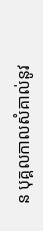ន បុគ្គលកាលសំគាល់នូវ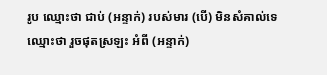រូប ឈ្មោះថា ជាប់ (អន្ទាក់) របស់មារ (បើ) មិនសំគាល់ទេ ឈ្មោះថា រួចផុតស្រឡះ អំពី (អន្ទាក់)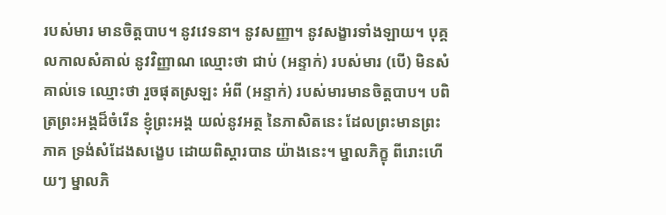របស់មារ មានចិត្តបាប។ នូវវេទនា។ នូវសញ្ញា។ នូវសង្ខារទាំងឡាយ។ បុគ្គលកាលសំគាល់ នូវវិញ្ញាណ ឈ្មោះថា ជាប់ (អន្ទាក់) របស់មារ (បើ) មិនសំគាល់ទេ ឈ្មោះថា រួចផុតស្រឡះ អំពី (អន្ទាក់) របស់មារមានចិត្តបាប។ បពិត្រព្រះអង្គដ៏ចំរើន ខ្ញុំព្រះអង្គ យល់នូវអត្ថ នៃភាសិតនេះ ដែលព្រះមានព្រះភាគ ទ្រង់សំដែងសង្ខេប ដោយពិស្តារបាន យ៉ាងនេះ។ ម្នាលភិក្ខុ ពីរោះហើយៗ ម្នាលភិ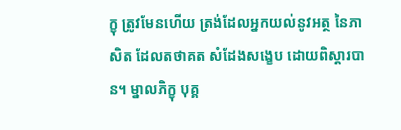ក្ខុ ត្រូវមែនហើយ ត្រង់ដែលអ្នកយល់នូវអត្ថ នៃភាសិត ដែលតថាគត សំដែងសង្ខេប ដោយពិស្តារបាន។ ម្នាលភិក្ខុ បុគ្គ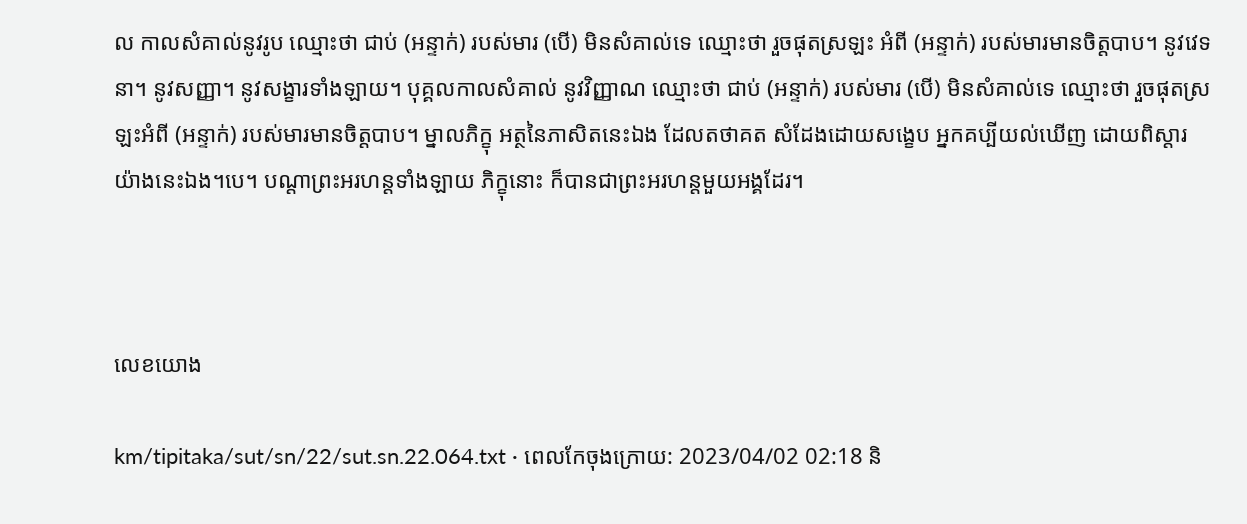ល កាលសំគាល់នូវរូប ឈ្មោះថា ជាប់ (អន្ទាក់) របស់មារ (បើ) មិនសំគាល់ទេ ឈ្មោះថា រួចផុតស្រឡះ អំពី (អន្ទាក់) របស់មារមានចិត្តបាប។ នូវវេទនា។ នូវសញ្ញា។ នូវសង្ខារទាំងឡាយ។ បុគ្គលកាលសំគាល់ នូវវិញ្ញាណ ឈ្មោះថា ជាប់ (អន្ទាក់) របស់មារ (បើ) មិនសំគាល់ទេ ឈ្មោះថា រួចផុតស្រឡះអំពី (អន្ទាក់) របស់មារមានចិត្តបាប។ ម្នាលភិក្ខុ អត្ថនៃភាសិតនេះឯង ដែលតថាគត សំដែងដោយសង្ខេប អ្នកគប្បីយល់ឃើញ ដោយពិស្តារ យ៉ាងនេះឯង។បេ។ បណ្តាព្រះអរហន្តទាំងឡាយ ភិក្ខុនោះ ក៏បានជាព្រះអរហន្តមួយអង្គដែរ។



លេខយោង

km/tipitaka/sut/sn/22/sut.sn.22.064.txt · ពេលកែចុងក្រោយ: 2023/04/02 02:18 និ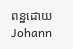ពន្ឋដោយ Johann